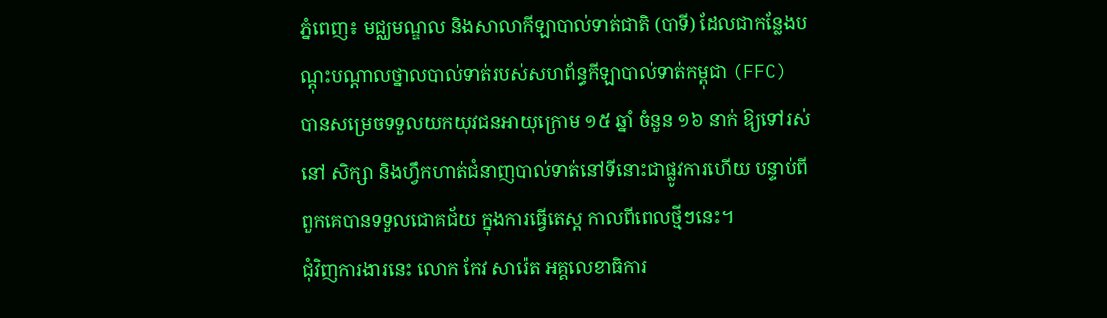ភ្នំពេញ៖ មជ្ឈមណ្ឌល និងសាលាកីឡាបាល់ទាត់ជាតិ (បាទី) ដែលជាកន្លែងបណ្តុះបណ្តាលថ្នាលបាល់ទាត់របស់សហព័ន្ធកីឡាបាល់ទាត់កម្ពុជា (FFC) បានសម្រេចទទួលយកយុវជនអាយុក្រោម ១៥ ឆ្នាំ ចំនួន ១៦ នាក់ ឱ្យទៅរស់នៅ សិក្សា និងហ្វឹកហាត់ជំនាញបាល់ទាត់នៅទីនោះជាផ្លូវការហើយ បន្ទាប់ពីពួកគេបានទទួលជោគជ័យ ក្នុងការធ្វើតេស្ត កាលពីពេលថ្មីៗនេះ។
ជុំវិញការងារនេះ លោក កែវ សារ៉េត អគ្គលេខាធិការ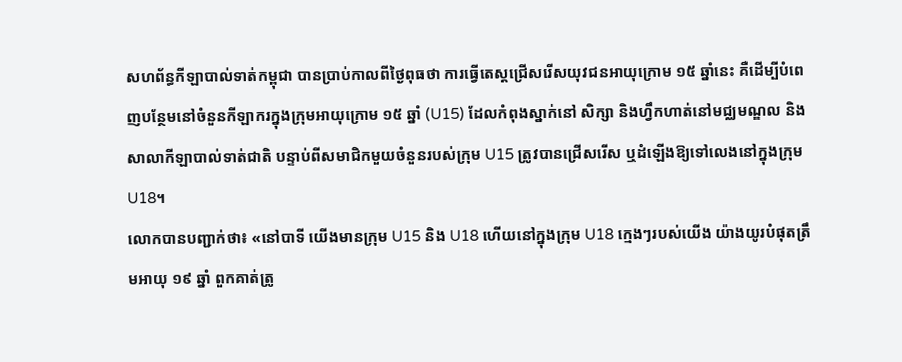សហព័ន្ធកីឡាបាល់ទាត់កម្ពុជា បានប្រាប់កាលពីថ្ងៃពុធថា ការធ្វើតេស្តជ្រើសរើសយុវជនអាយុក្រោម ១៥ ឆ្នាំនេះ គឺដើម្បីបំពេញបន្ថែមនៅចំនួនកីឡាករក្នុងក្រុមអាយុក្រោម ១៥ ឆ្នាំ (U15) ដែលកំពុងស្នាក់នៅ សិក្សា និងហ្វឹកហាត់នៅមជ្ឈមណ្ឌល និងសាលាកីឡាបាល់ទាត់ជាតិ បន្ទាប់ពីសមាជិកមួយចំនួនរបស់ក្រុម U15 ត្រូវបានជ្រើសរើស ឬដំឡើងឱ្យទៅលេងនៅក្នុងក្រុមU18។
លោកបានបញ្ជាក់ថា៖ «នៅបាទី យើងមានក្រុម U15 និង U18 ហើយនៅក្នុងក្រុម U18 ក្មេងៗរបស់យើង យ៉ាងយូរបំផុតត្រឹមអាយុ ១៩ ឆ្នាំ ពួកគាត់ត្រូ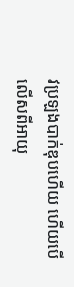វប្រឡងបាក់ឌុបហើយ ហើយបើលើសពីអាយុ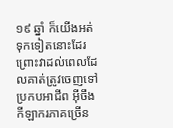១៩ ឆ្នាំ ក៏យើងអត់ទុកទៀតនោះដែរ ព្រោះវាដល់ពេលដែលគាត់ត្រូវចេញទៅប្រកបអាជីព អ៊ីចឹងកីឡាករភាគច្រើន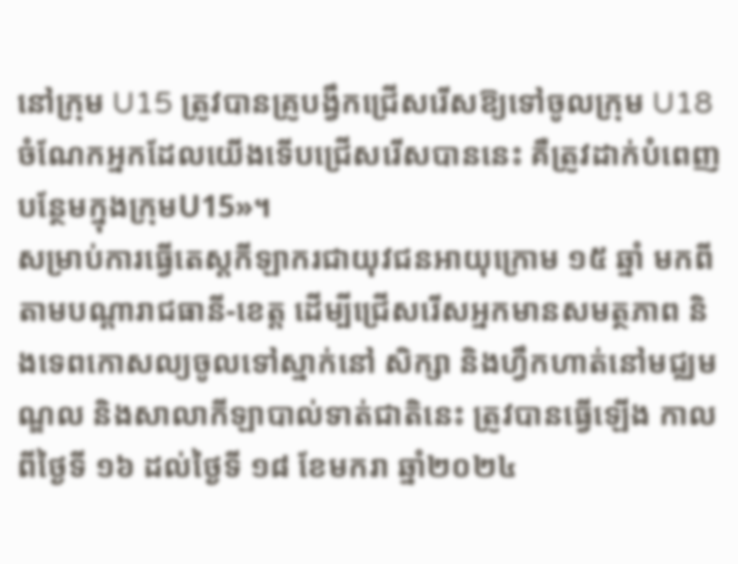នៅក្រុម U15 ត្រូវបានគ្រូបង្វឹកជ្រើសរើសឱ្យទៅចូលក្រុម U18 ចំណែកអ្នកដែលយើងទើបជ្រើសរើសបាននេះ គឺត្រូវដាក់បំពេញបន្ថែមក្នុងក្រុមU15»។
សម្រាប់ការធ្វើតេស្តកីឡាករជាយុវជនអាយុក្រោម ១៥ ឆ្នាំ មកពីតាមបណ្ដារាជធានី-ខេត្ត ដើម្បីជ្រើសរើសអ្នកមានសមត្ថភាព និងទេពកោសល្យចូលទៅស្នាក់នៅ សិក្សា និងហ្វឹកហាត់នៅមជ្ឈមណ្ឌល និងសាលាកីឡាបាល់ទាត់ជាតិនេះ ត្រូវបានធ្វើឡើង កាលពីថ្ងៃទី ១៦ ដល់ថ្ងៃទី ១៨ ខែមករា ឆ្នាំ២០២៤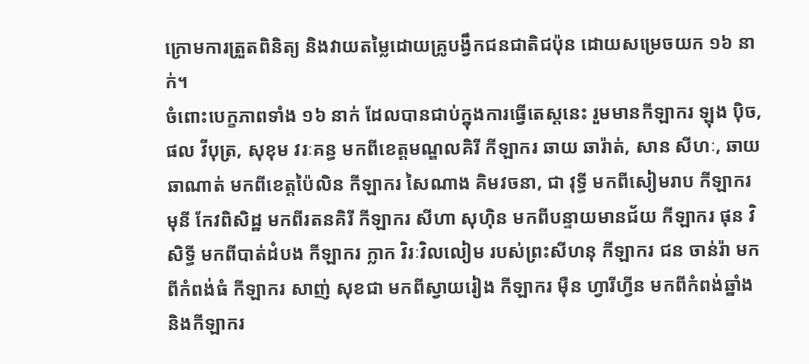ក្រោមការត្រួតពិនិត្យ និងវាយតម្លៃដោយគ្រូបង្វឹកជនជាតិជប៉ុន ដោយសម្រេចយក ១៦ នាក់។
ចំពោះបេក្ខភាពទាំង ១៦ នាក់ ដែលបានជាប់ក្នុងការធ្វើតេស្តនេះ រួមមានកីឡាករ ឡុង ប៉ិច, ផល វីបុត្រ, សុខុម វរៈគន្ធ មកពីខេត្តមណ្ឌលគិរី កីឡាករ ឆាយ ឆារ៉ាត់, សាន សីហៈ, ឆាយ ឆាណាត់ មកពីខេត្តប៉ៃលិន កីឡាករ សៃណាង គិមវចនា, ជា វុទ្ធី មកពីសៀមរាប កីឡាករ មុនី កែវពិសិដ្ឋ មកពីរតនគិរី កីឡាករ សីហា សុហ៊ិន មកពីបន្ទាយមានជ័យ កីឡាករ ផុន វិសិទ្ធី មកពីបាត់ដំបង កីឡាករ ក្លាក វិរៈវិលលៀម របស់ព្រះសីហនុ កីឡាករ ជន ចាន់រ៉ា មកពីកំពង់ធំ កីឡាករ សាញ់ សុខជា មកពីស្វាយរៀង កីឡាករ ម៉ឺន ហ្វារីហ្វីន មកពីកំពង់ឆ្នាំង និងកីឡាករ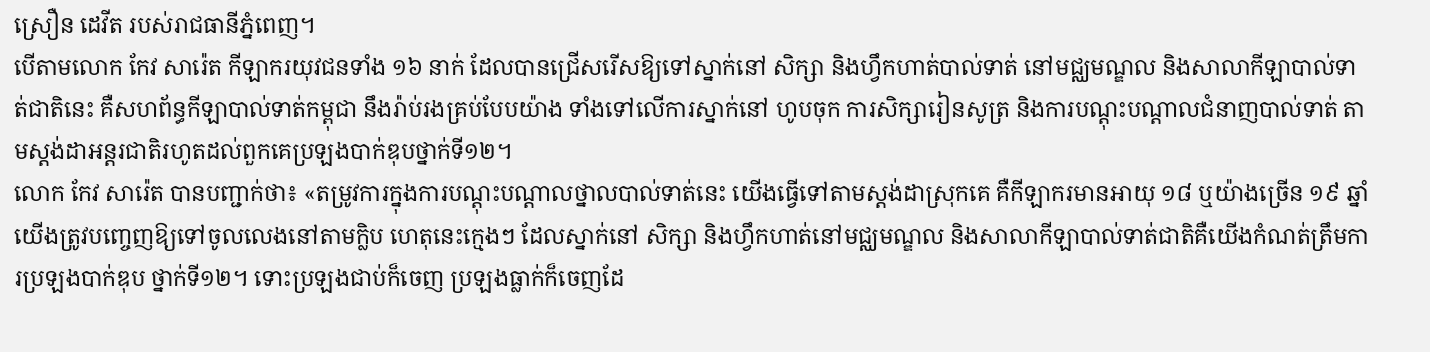ស្រឿន ដេវីត របស់រាជធានីភ្នំពេញ។
បើតាមលោក កែវ សារ៉េត កីឡាករយុវជនទាំង ១៦ នាក់ ដែលបានជ្រើសរើសឱ្យទៅស្នាក់នៅ សិក្សា និងហ្វឹកហាត់បាល់ទាត់ នៅមជ្ឈមណ្ឌល និងសាលាកីឡាបាល់ទាត់ជាតិនេះ គឺសហព័ន្ធកីឡាបាល់ទាត់កម្ពុជា នឹងរ៉ាប់រងគ្រប់បែបយ៉ាង ទាំងទៅលើការស្នាក់នៅ ហូបចុក ការសិក្សារៀនសូត្រ និងការបណ្តុះបណ្តាលជំនាញបាល់ទាត់ តាមស្តង់ដាអន្តរជាតិរហូតដល់ពួកគេប្រឡងបាក់ឌុបថ្នាក់ទី១២។
លោក កែវ សារ៉េត បានបញ្ជាក់ថា៖ «តម្រូវការក្នុងការបណ្តុះបណ្តាលថ្នាលបាល់ទាត់នេះ យើងធ្វើទៅតាមស្តង់ដាស្រុកគេ គឺកីឡាករមានអាយុ ១៨ ឬយ៉ាងច្រើន ១៩ ឆ្នាំ យើងត្រូវបញ្ចេញឱ្យទៅចូលលេងនៅតាមក្លិប ហេតុនេះក្មេងៗ ដែលស្នាក់នៅ សិក្សា និងហ្វឹកហាត់នៅមជ្ឈមណ្ឌល និងសាលាកីឡាបាល់ទាត់ជាតិគឺយើងកំណត់ត្រឹមការប្រឡងបាក់ឌុប ថ្នាក់ទី១២។ ទោះប្រឡងជាប់ក៏ចេញ ប្រឡងធ្លាក់ក៏ចេញដែ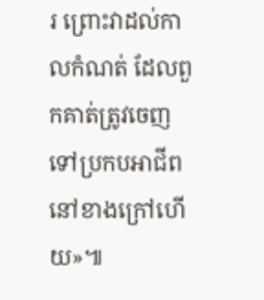រ ព្រោះវាដល់កាលកំណត់ ដែលពួកគាត់ត្រូវចេញទៅប្រកបអាជីព នៅខាងក្រៅហើយ»៕